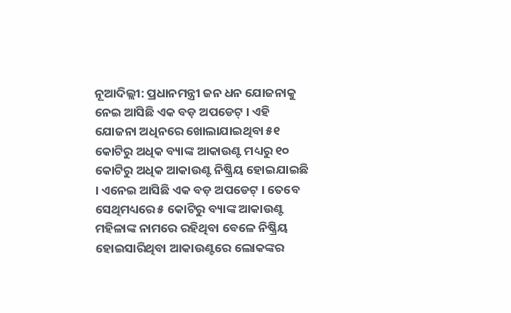ନୂଆଦିଲ୍ଲୀ: ପ୍ରଧାନମନ୍ତ୍ରୀ ଜନ ଧନ ଯୋଜନାକୁ ନେଇ ଆସିଛି ଏକ ବଡ଼ ଅପଡେଟ୍ । ଏହି ଯୋଜନା ଅଧିନରେ ଖୋଲାଯାଇଥିବା ୫୧ କୋଟିରୁ ଅଧିକ ବ୍ୟାଙ୍କ ଆକାଉଣ୍ଟ ମଧ୍ୟରୁ ୧୦ କୋଟିରୁ ଅଧିକ ଆକାଉଣ୍ଟ ନିଷ୍କ୍ରିୟ ହୋଇଯାଇଛି । ଏନେଇ ଆସିଛି ଏକ ବଡ଼ ଅପଡେଟ୍ । ତେବେ ସେଥିମଧ୍ୟରେ ୫ କୋଟିରୁ ବ୍ୟାଙ୍କ ଆକାଉଣ୍ଟ ମହିଳାଙ୍କ ନାମରେ ରହିଥିବା ବେଳେ ନିଷ୍କ୍ରିୟ ହୋଇସାରିଥିବା ଆକାଉଣ୍ଟରେ ଲୋକଙ୍କର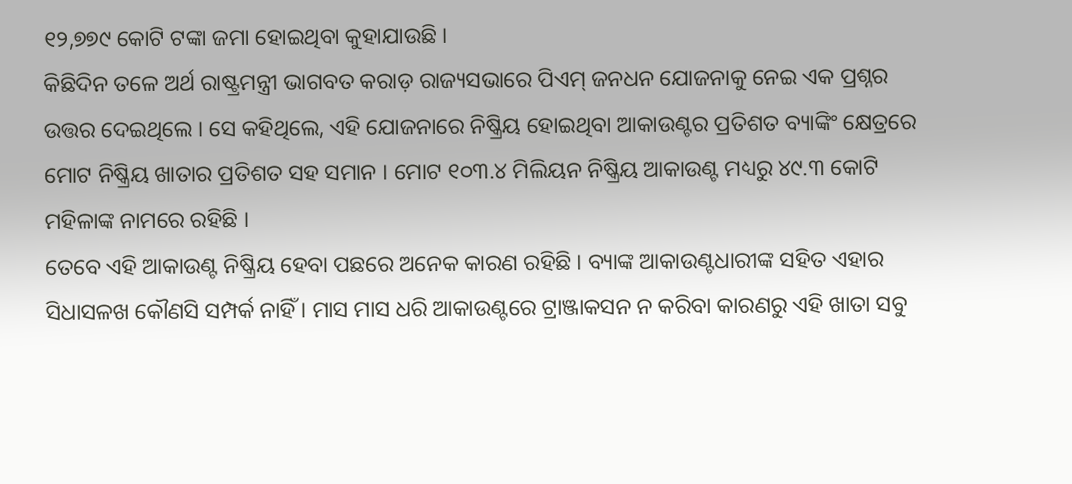୧୨,୭୭୯ କୋଟି ଟଙ୍କା ଜମା ହୋଇଥିବା କୁହାଯାଉଛି ।
କିଛିଦିନ ତଳେ ଅର୍ଥ ରାଷ୍ଟ୍ରମନ୍ତ୍ରୀ ଭାଗବତ କରାଡ଼ ରାଜ୍ୟସଭାରେ ପିଏମ୍ ଜନଧନ ଯୋଜନାକୁ ନେଇ ଏକ ପ୍ରଶ୍ନର ଉତ୍ତର ଦେଇଥିଲେ । ସେ କହିଥିଲେ, ଏହି ଯୋଜନାରେ ନିଷ୍କ୍ରିୟ ହୋଇଥିବା ଆକାଉଣ୍ଟର ପ୍ରତିଶତ ବ୍ୟାଙ୍କିଂ କ୍ଷେତ୍ରରେ ମୋଟ ନିଷ୍କ୍ରିୟ ଖାତାର ପ୍ରତିଶତ ସହ ସମାନ । ମୋଟ ୧୦୩.୪ ମିଲିୟନ ନିଷ୍କ୍ରିୟ ଆକାଉଣ୍ଟ ମଧ୍ୟରୁ ୪୯.୩ କୋଟି ମହିଳାଙ୍କ ନାମରେ ରହିଛି ।
ତେବେ ଏହି ଆକାଉଣ୍ଟ ନିଷ୍କ୍ରିୟ ହେବା ପଛରେ ଅନେକ କାରଣ ରହିଛି । ବ୍ୟାଙ୍କ ଆକାଉଣ୍ଟଧାରୀଙ୍କ ସହିତ ଏହାର ସିଧାସଳଖ କୌଣସି ସମ୍ପର୍କ ନାହିଁ । ମାସ ମାସ ଧରି ଆକାଉଣ୍ଟରେ ଟ୍ରାଞ୍ଜାକସନ ନ କରିବା କାରଣରୁ ଏହି ଖାତା ସବୁ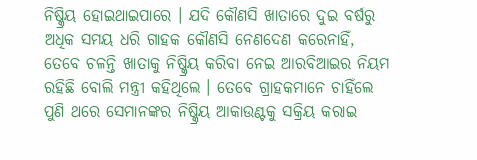ନିଷ୍କ୍ରିୟ ହୋଇଥାଇପାରେ । ଯଦି କୌଣସି ଖାତାରେ ଦୁଇ ବର୍ଷରୁ ଅଧିକ ସମୟ ଧରି ଗାହକ କୌଣସି ନେଣଦେଣ କରେନାହିଁ, ତେବେ ଚଳନ୍ତି ଖାତାକୁ ନିଷ୍କ୍ରିୟ କରିବା ନେଇ ଆରବିଆଇର ନିୟମ ରହିଛି ବୋଲି ମନ୍ତ୍ରୀ କହିଥିଲେ । ତେବେ ଗ୍ରାହକମାନେ ଚାହିଁଲେ ପୁଣି ଥରେ ସେମାନଙ୍କର ନିଷ୍କ୍ରିୟ ଆକାଉଣ୍ଟକୁ ସକ୍ରିୟ କରାଇ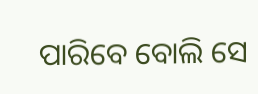ପାରିବେ ବୋଲି ସେ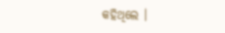କହିଥିଲେ ।